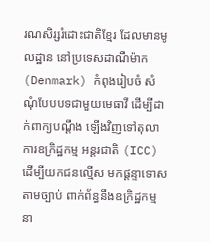រណសិរ្សរំដោះជាតិខ្មែរ ដែលមានមូលដ្ឋាន នៅប្រទេសដាណឺម៉ាក (Denmark) កំពុងរៀបចំ សំណុំបែបបទជាមួយមេធាវី ដើម្បីដាក់ពាក្យបណ្ដឹង ឡើងវិញទៅតុលាការឧក្រិដ្ឋកម្ម អន្តរជាតិ (ICC) ដើម្បីយកជនល្មើស មកផ្ដន្ទាទោសតាមច្បាប់ ពាក់ព័ន្ធនឹងឧក្រិដ្ឋកម្ម នា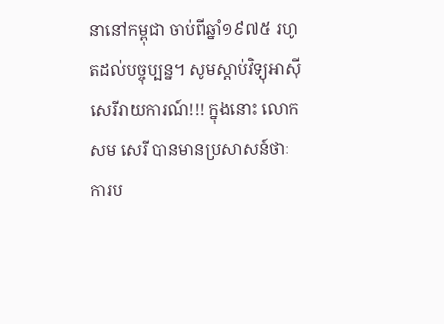នានៅកម្ពុជា ចាប់ពីឆ្នាំ១៩៧៥ រហូតដល់បច្ចុប្បន្ន។ សូមស្តាប់វិទ្យុអាស៊ីសេរីរាយការណ៍!!! ក្នុងនោះ លោក សម សេរី បានមានប្រសាសន៍ថាៈ ការប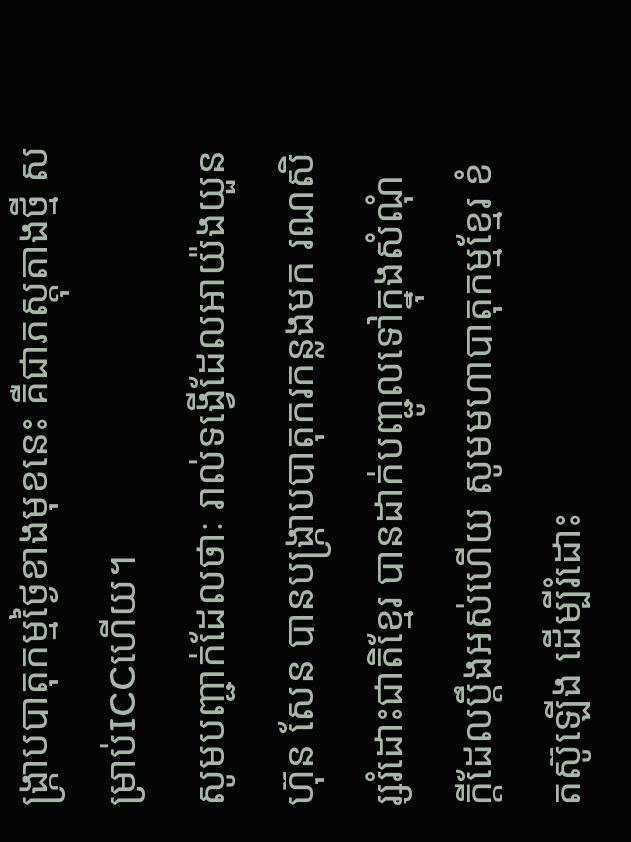ង្រ្កាបបាតុកម្មថ្ងៃខាងមុខនេះ គឺជាភស្តុតាងថ្មី សម្រាប់ICCហើយ។
សូមបញ្ជាក់ដែលថាៈ រាល់ទង្វើដែលអាយ៉ងយួនហ៊ុន សែន បានបង្ក្រាបបាតុករកន្លងមក រណសិរ្សរំដោះជាតិខ្មែរ បានដាក់បញ្ជូលទៅក្នុងសំណុំ ក្តីដែលប្តឹងអស់ហើយ សូមមហាបាតុកម្មខ្មែរ ខំតស៊ូឡើង ដើម្បីរំដោះ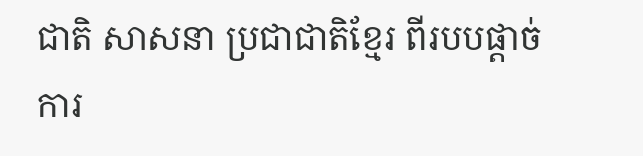ជាតិ សាសនា ប្រជាជាតិខ្មែរ ពីរបបផ្តាច់ការ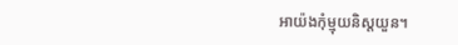អាយ៉ងកុំម្មុយនិស្តយួន។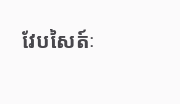វែបសៃត៍ៈ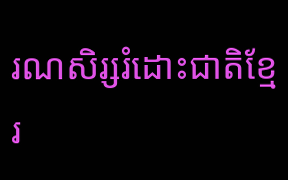រណសិរ្សរំដោះជាតិខ្មែរ